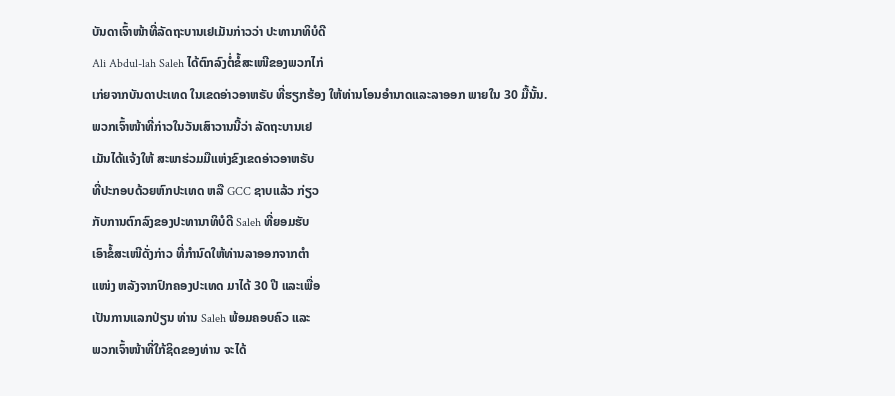ບັນດາເຈົ້າໜ້າທີ່ລັດຖະບານເຢເມັນກ່າວວ່າ ປະທານາທິບໍດີ
Ali Abdul-lah Saleh ໄດ້ຕົກລົງຕໍ່ຂໍ້ສະເໜີຂອງພວກໄກ່
ເກ່ຍຈາກບັນດາປະເທດ ໃນເຂດອ່າວອາຫຣັບ ທີ່ຮຽກຮ້ອງ ໃຫ້ທ່ານໂອນອໍານາດແລະລາອອກ ພາຍໃນ 30 ມື້ນັ້ນ.
ພວກເຈົ້າໜ້າທີ່ກ່າວໃນວັນເສົາວານນີ້ວ່າ ລັດຖະບານເຢ
ເມັນໄດ້ແຈ້ງໃຫ້ ສະພາຮ່ວມມືແຫ່ງຂົງເຂດອ່າວອາຫຣັບ
ທີ່ປະກອບດ້ວຍຫົກປະເທດ ຫລື GCC ຊາບແລ້ວ ກ່ຽວ
ກັບການຕົກລົງຂອງປະທານາທິບໍດີ Saleh ທີ່ຍອມຮັບ
ເອົາຂໍ້ສະເໜີດັ່ງກ່າວ ທີ່ກໍານົດໃຫ້ທ່ານລາອອກຈາກຕໍາ
ແໜ່ງ ຫລັງຈາກປົກຄອງປະເທດ ມາໄດ້ 30 ປີ ແລະເພື່ອ
ເປັນການແລກປ່ຽນ ທ່ານ Saleh ພ້ອມຄອບຄົວ ແລະ
ພວກເຈົ້າໜ້າທີ່ໃກ້ຊິດຂອງທ່ານ ຈະໄດ້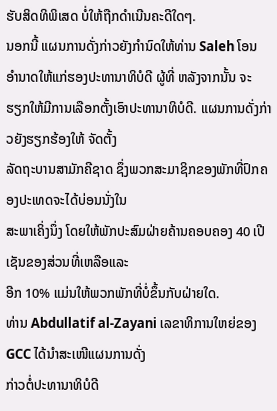ຮັບສິດທິພິເສດ ບໍ່ໃຫ້ຖືກດໍາເນີນຄະດີໃດໆ.
ນອກນີ້ ແຜນການດັ່ງກ່າວຍັງກໍານົດໃຫ້ທ່ານ Saleh ໂອນ
ອໍານາດໃຫ້ແກ່ຮອງປະທານາທິບໍດີ ຜູ້ທີ່ ຫລັງຈາກນັ້ນ ຈະ
ຮຽກໃຫ້ມີການເລືອກຕັ້ງເອົາປະທານາທິບໍດີ. ແຜນການດັ່ງກ່າວຍັງຮຽກຮ້ອງໃຫ້ ຈັດຕັ້ງ
ລັດຖະບານສາມັກຄີຊາດ ຊຶ່ງພວກສະມາຊິກຂອງພັກທີ່ປົກຄອງປະເທດຈະໄດ້ບ່ອນນັ່ງໃນ
ສະພາເຄິ່ງນຶ່ງ ໂດຍໃຫ້ພັກປະສົມຝ່າຍຄ້ານຄອບຄອງ 40 ເປີເຊັນຂອງສ່ວນທີ່ເຫລືອແລະ
ອີກ 10% ແມ່ນໃຫ້ພວກພັກທີ່ບໍ່ຂຶ້ນກັບຝ່າຍໃດ.
ທ່ານ Abdullatif al-Zayani ເລຂາທິການໃຫຍ່ຂອງ GCC ໄດ້ນໍາສະເໜີແຜນການດັ່ງ
ກ່າວຕໍ່ປະທານາທິບໍດີ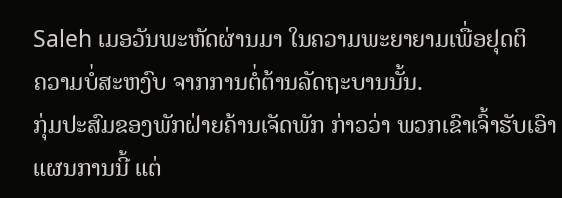Saleh ເມອວັນພະຫັດຜ່ານມາ ໃນຄວາມພະຍາຍາມເພື່ອຢຸດຕິ
ຄວາມບໍ່ສະຫງົບ ຈາກການຕໍ່ຕ້ານລັດຖະບານນັ້ນ.
ກຸ່ມປະສົມຂອງພັກຝ່າຍຄ້ານເຈັດພັກ ກ່າວວ່າ ພວກເຂົາເຈົ້າຮັບເອົາແຜນການນີ້ ແຕ່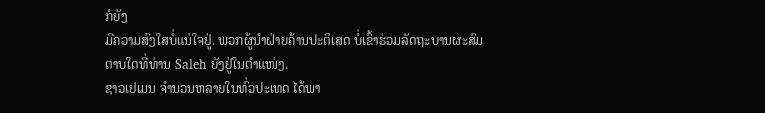ກໍຍັງ
ມີຄວາມສົງໃສບໍ່ແນ່ໃຈຢູ່. ພວກຜູ້ນໍາຝ່າຍຄ້ານປະຕິເສດ ບໍ່ເຂົ້າຮ່ວມລັດຖະບານຜະສົມ
ຕາບໃດທີ່ທ່ານ Saleh ຍັງຢູ່ໃນຕໍາແໜ່ງ.
ຊາວເຢເມນ ຈໍານວນຫລາຍໃນທົ່ວປະເທດ ໄດ້ພາ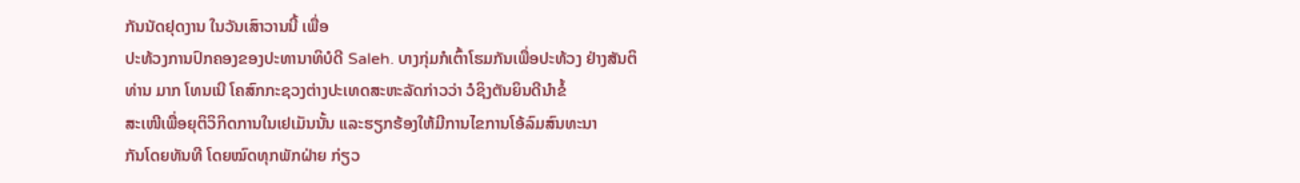ກັນນັດຢຸດງານ ໃນວັນເສົາວານນີ້ ເພື່ອ
ປະທ້ວງການປົກຄອງຂອງປະທານາທິບໍດີ Saleh. ບາງກຸ່ມກໍເຕົ້າໂຮມກັນເພື່ອປະທ້ວງ ຢ່າງສັນຕິ
ທ່ານ ມາກ ໂທນເນີ ໂຄສົກກະຊວງຕ່າງປະເທດສະຫະລັດກ່າວວ່າ ວໍຊິງຕັນຍິນດີນໍາຂໍ້
ສະເໜີເພື່ອຍຸຕິວິກິດການໃນເຢເມັນນັ້ນ ແລະຮຽກຮ້ອງໃຫ້ມີການໄຂການໂອ້ລົມສົນທະນາ
ກັນໂດຍທັນທີ ໂດຍໝົດທຸກພັກຝ່າຍ ກ່ຽວ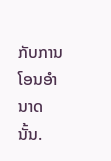ກັບການໂອນອໍານາດນັ້ນ.